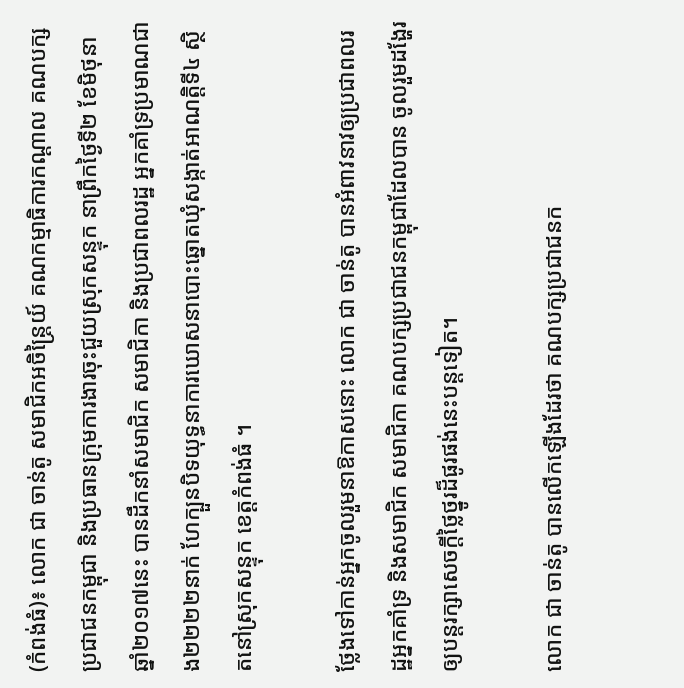(កំពង់ធំ)៖ លោក ជា ចាន់តូ សមាជិកអចិន្ត្រៃយ៍ គណកម្មាធិការកណ្ដាល គណបក្សប្រជាជនកម្ពុជា និងប្រធានក្រុមការងារចុះជួយស្រុកសន្ទុក នាព្រឹកថ្ងៃទី២ ខែមិថុនា ឆ្នាំ២០១៧នេះ បានដឹកនាំសមាជិក សមាជិកា និងប្រជាពលរដ្ឋ អ្នកគាំទ្រប្រមាណជាង២២២២នាក់ ហែក្បួនបិទយុទ្ធនាការឃោសនាបោះឆ្នោតឃុំសង្កាត់អាណត្តិទី៤ ស្ថិតនៅស្រុកសន្ទុក ខេត្តកំពង់ធំ ។

ថ្លែងទៅកាន់អ្នកចូលរួមនាឱកាសនោះ លោក ជា ចាន់តូ បានអំពាវនាវឲ្យប្រជាពលរដ្ឋអ្នកគាំទ្រ និងសមាជិក សមាជិកា គណបក្សប្រជាជនកម្ពុជាដែលបាន ចូលរួមដង្ហែរឲ្យបន្តរក្សាសេចក្ដីថ្លៃថ្នូរដ៏ផូរផង់នេះបន្តទៀត។

លោក ជា ចាន់តូ បានលើកឡើងដែរថា គណបក្សប្រជាជនក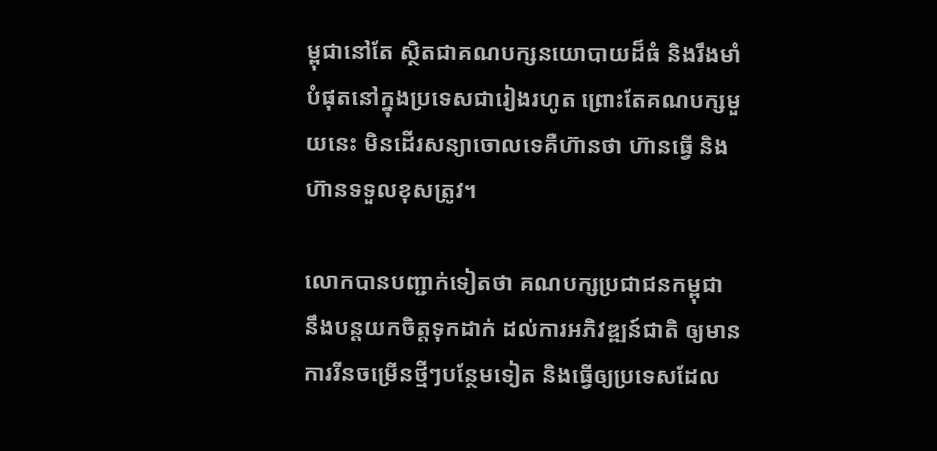ម្ពុជានៅតែ ស្ថិតជាគណបក្សនយោបាយដ៏ធំ និងរឹងមាំបំផុតនៅក្នុងប្រទេសជារៀងរហូត ព្រោះតែគណបក្សមួយនេះ មិនដើរសន្យាចោលទេគឺហ៊ានថា ហ៊ានធ្វើ និងហ៊ានទទួលខុសត្រូវ។

លោកបានបញ្ជាក់ទៀតថា គណបក្សប្រជាជនកម្ពុជា នឹងបន្តយកចិត្តទុកដាក់ ដល់ការអភិវឌ្ឍន៍ជាតិ ឲ្យមានការរីនចម្រើនថ្មីៗបន្ថែមទៀត និងធ្វើឲ្យប្រទេសដែល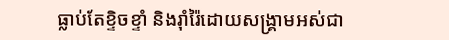ធ្លាប់តែខ្ទិចខ្ទាំ និងរ៉ាំរ៉ៃដោយសង្គ្រាមអស់ជា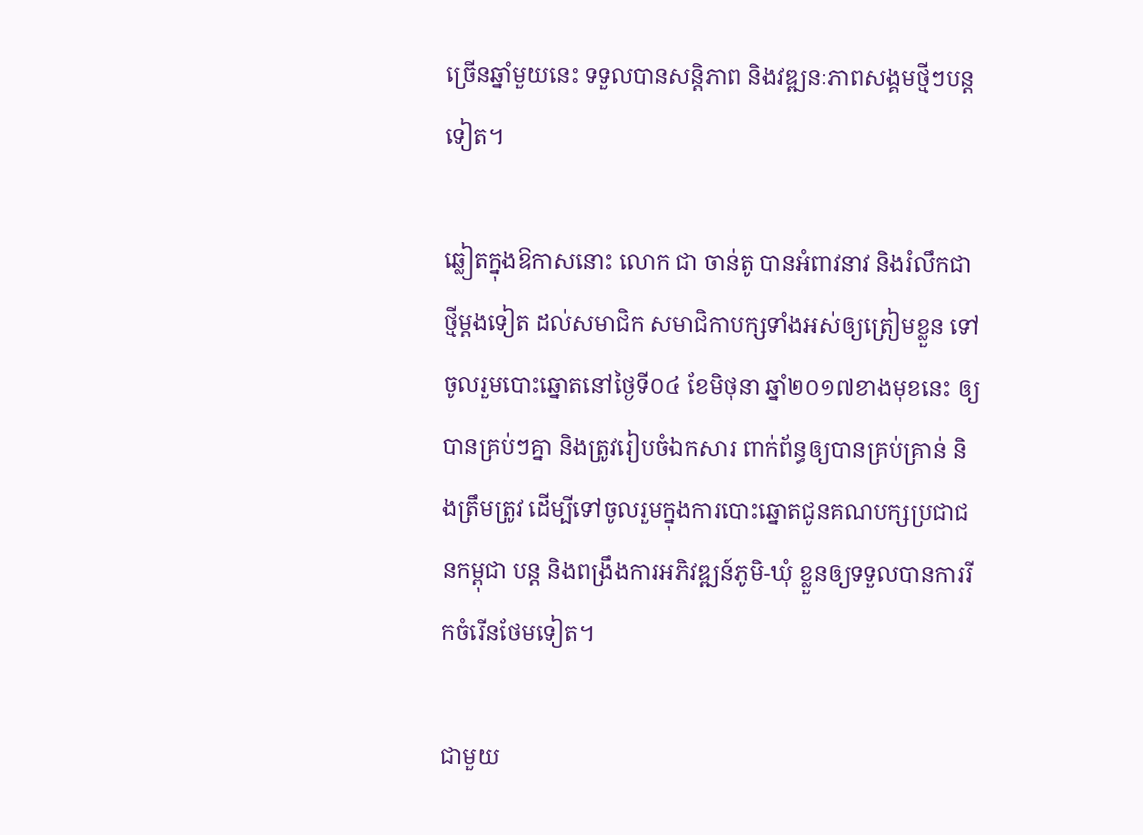ច្រើនឆ្នាំមួយនេះ ទទួលបានសន្តិភាព និងវឌ្ឍនៈភាពសង្គមថ្មីៗបន្តទៀត។

ឆ្លៀតក្នុងឱកាសនោះ លោក ជា ចាន់តូ បានអំពាវនាវ និងរំលឹកជាថ្មីម្តងទៀត ដល់សមាជិក សមាជិកាបក្សទាំងអស់ឲ្យត្រៀមខ្លួន ទៅចូលរួមបោះឆ្នោតនៅថ្ងៃទី០៤ ខែមិថុនា ឆ្នាំ២០១៧ខាងមុខនេះ ឲ្យបានគ្រប់ៗគ្នា និងត្រូវរៀបចំឯកសារ ពាក់ព័ន្ធឲ្យបានគ្រប់គ្រាន់ និងត្រឹមត្រូវ ដើម្បីទៅចូលរួមក្នុងការបោះឆ្នោតជូនគណបក្សប្រជាជនកម្ពុជា បន្ត និងពង្រឹងការអភិវឌ្ឍន៍ភូមិ-ឃុំ ខ្លួនឲ្យទទួលបានការរីកចំរើនថែមទៀត។

ជាមួយ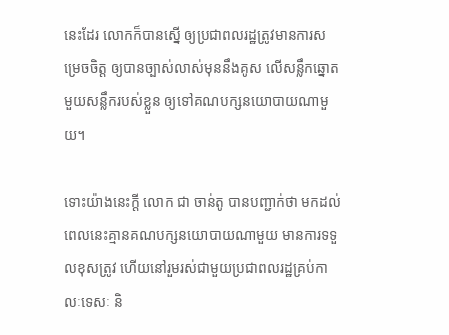នេះដែរ លោកក៏បានស្នើ ឲ្យប្រជាពលរដ្ឋត្រូវមានការសម្រេចចិត្ត ឲ្យបានច្បាស់លាស់មុននឹងគូស លើសន្លឹកឆ្នោតមួយសន្លឹករបស់ខ្លួន ឲ្យទៅគណបក្សនយោបាយណាមួយ។

ទោះយ៉ាងនេះក្ដី លោក ជា ចាន់តូ បានបញ្ជាក់ថា មកដល់ពេលនេះគ្មានគណបក្សនយោបាយណាមួយ មានការទទួលខុសត្រូវ ហើយនៅរួមរស់ជាមួយប្រជាពលរដ្ឋគ្រប់កាលៈទេសៈ និ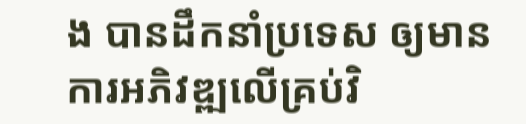ង បានដឹកនាំប្រទេស ឲ្យមានការអភិវឌ្ឍលើគ្រប់វិ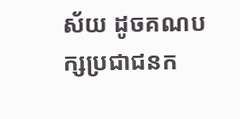ស័យ ដូចគណបក្សប្រជាជនក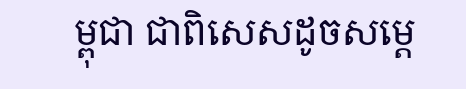ម្ពុជា ជាពិសេសដូចសម្ដេ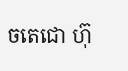ចតេជោ ហ៊ុ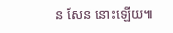ន សែន នោះឡើយ៕